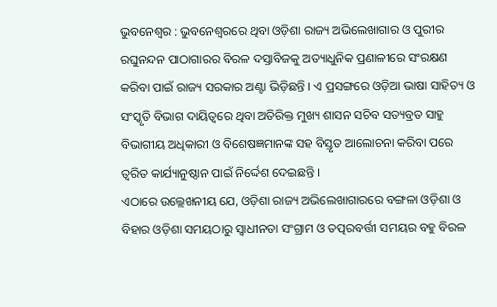ଭୁବନେଶ୍ୱର : ଭୁବନେଶ୍ୱରରେ ଥିବା ଓଡ଼ିଶା ରାଜ୍ୟ ଅଭିଲେଖାଗାର ଓ ପୁରୀର ରଘୁନନ୍ଦନ ପାଠାଗାରର ବିରଳ ଦସ୍ତାବିଜକୁ ଅତ୍ୟାଧୁନିକ ପ୍ରଣାଳୀରେ ସଂରକ୍ଷଣ କରିବା ପାଇଁ ରାଜ୍ୟ ସରକାର ଅଣ୍ଟା ଭିଡ଼ିଛନ୍ତି । ଏ ପ୍ରସଙ୍ଗରେ ଓଡ଼ିଆ ଭାଷା ସାହିତ୍ୟ ଓ ସଂସ୍କୃତି ବିଭାଗ ଦାୟିତ୍ୱରେ ଥିବା ଅତିରିକ୍ତ ମୁଖ୍ୟ ଶାସନ ସଚିବ ସତ୍ୟବ୍ରତ ସାହୁ ବିଭାଗୀୟ ଅଧିକାରୀ ଓ ବିଶେଷଜ୍ଞମାନଙ୍କ ସହ ବିସ୍ତୃତ ଆଲୋଚନା କରିବା ପରେ ତ୍ୱରିତ କାର୍ଯ୍ୟାନୁଷ୍ଠାନ ପାଇଁ ନିର୍ଦ୍ଦେଶ ଦେଇଛନ୍ତି ।
ଏଠାରେ ଉଲ୍ଲେଖନୀୟ ଯେ, ଓଡ଼ିଶା ରାଜ୍ୟ ଅଭିଲେଖାଗାରରେ ବଙ୍ଗଳା ଓଡ଼ିଶା ଓ ବିହାର ଓଡ଼ିଶା ସମୟଠାରୁ ସ୍ୱାଧୀନତା ସଂଗ୍ରାମ ଓ ତତ୍ପରବର୍ତ୍ତୀ ସମୟର ବହୁ ବିରଳ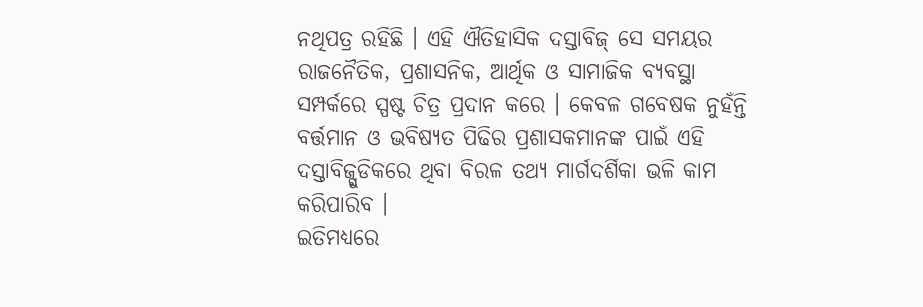ନଥିପତ୍ର ରହିଛି । ଏହି ଐତିହାସିକ ଦସ୍ତାବିଜ୍ ସେ ସମୟର ରାଜନୈତିକ, ପ୍ରଶାସନିକ, ଆର୍ଥିକ ଓ ସାମାଜିକ ବ୍ୟବସ୍ଥା ସମ୍ପର୍କରେ ସ୍ପଷ୍ଟ ଚିତ୍ର ପ୍ରଦାନ କରେ । କେବଳ ଗବେଷକ ନୁହଁନ୍ତି ବର୍ତ୍ତମାନ ଓ ଭବିଷ୍ୟତ ପିଢିର ପ୍ରଶାସକମାନଙ୍କ ପାଇଁ ଏହି ଦସ୍ତାବିଜ୍ଗୁଡିକରେ ଥିବା ବିରଳ ତଥ୍ୟ ମାର୍ଗଦର୍ଶିକା ଭଳି କାମ କରିପାରିବ ।
ଇତିମଧ୍ୟରେ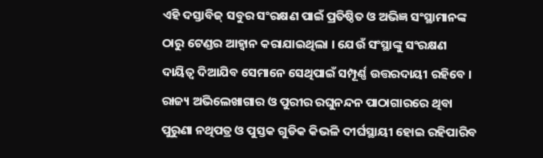ଏହି ଦସ୍ତାବିଜ୍ ସବୁର ସଂରକ୍ଷଣ ପାଇଁ ପ୍ରତିଷ୍ଠିତ ଓ ଅଭିଜ୍ଞ ସଂସ୍ଥାମାନଙ୍କ ଠାରୁ ଟେଣ୍ଡର ଆହ୍ୱାନ କରାଯାଇଥିଲା । ଯେଉଁ ସଂସ୍ଥାଙ୍କୁ ସଂରକ୍ଷଣ ଦାୟିତ୍ୱ ଦିଆଯିବ ସେମାନେ ସେଥିପାଇଁ ସମ୍ପୂର୍ଣ୍ଣ ଉତ୍ତରଦାୟୀ ରହିବେ । ରାଜ୍ୟ ଅଭିଲେଖାଗାର ଓ ପୁରୀର ରଘୁନନ୍ଦନ ପାଠାଗାରରେ ଥିବା ପୁରୁଣା ନଥିପତ୍ର ଓ ପୁସ୍ତକ ଗୁଡିକ କିଭଳି ଦୀର୍ଘସ୍ଥାୟୀ ହୋଇ ରହିପାରିବ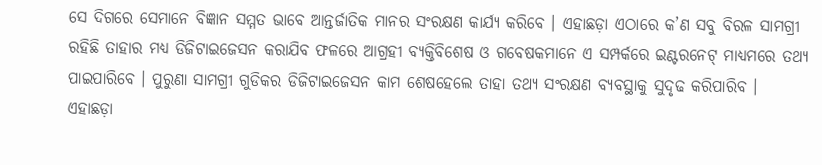ସେ ଦିଗରେ ସେମାନେ ବିଜ୍ଞାନ ସମ୍ମତ ଭାବେ ଆନ୍ତର୍ଜାତିକ ମାନର ସଂରକ୍ଷଣ କାର୍ଯ୍ୟ କରିବେ । ଏହାଛଡ଼ା ଏଠାରେ କ’ଣ ସବୁ ବିରଳ ସାମଗ୍ରୀ ରହିଛି ତାହାର ମଧ୍ୟ ଡିଜିଟାଇଜେସନ କରାଯିବ ଫଳରେ ଆଗ୍ରହୀ ବ୍ୟକ୍ତିବିଶେଷ ଓ ଗବେଷକମାନେ ଏ ସମ୍ପର୍କରେ ଇଣ୍ଟରନେଟ୍ ମାଧ୍ୟମରେ ତଥ୍ୟ ପାଇପାରିବେ । ପୁରୁଣା ସାମଗ୍ରୀ ଗୁଡିକର ଡିଜିଟାଇଜେସନ କାମ ଶେଷହେଲେ ତାହା ତଥ୍ୟ ସଂରକ୍ଷଣ ବ୍ୟବସ୍ଥାକୁ ସୁଦୃଢ କରିପାରିବ ।
ଏହାଛଡ଼ା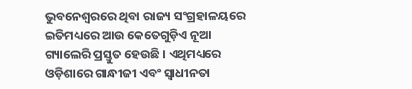ଭୁବନେଶ୍ୱରରେ ଥିବା ରାଜ୍ୟ ସଂଗ୍ରହାଳୟରେ ଇତିମଧ୍ୟରେ ଆଉ କେତେଗୁଡ଼ିଏ ନୂଆ ଗ୍ୟାଲେରି ପ୍ରସ୍ତୁତ ହେଉଛି । ଏଥିମଧ୍ୟରେ ଓଡ଼ିଶାରେ ଗାନ୍ଧୀଜୀ ଏବଂ ସ୍ୱାଧୀନତା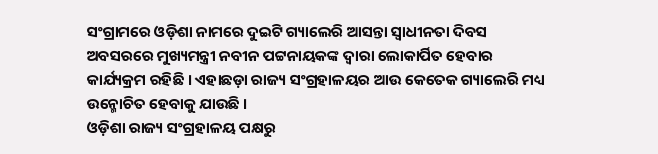ସଂଗ୍ରାମରେ ଓଡ଼ିଶା ନାମରେ ଦୁଇଟି ଗ୍ୟାଲେରି ଆସନ୍ତା ସ୍ୱାଧୀନତା ଦିବସ ଅବସରରେ ମୁଖ୍ୟମନ୍ତ୍ରୀ ନବୀନ ପଟ୍ଟନାୟକଙ୍କ ଦ୍ୱାରା ଲୋକାର୍ପିତ ହେବାର କାର୍ଯ୍ୟକ୍ରମ ରହିଛି । ଏହାଛଡ଼ା ରାଜ୍ୟ ସଂଗ୍ରହାଳୟର ଆଉ କେତେକ ଗ୍ୟାଲେରି ମଧ୍ୟ ଉନ୍ମୋଚିତ ହେବାକୁ ଯାଉଛି ।
ଓଡ଼ିଶା ରାଜ୍ୟ ସଂଗ୍ରହାଳୟ ପକ୍ଷରୁ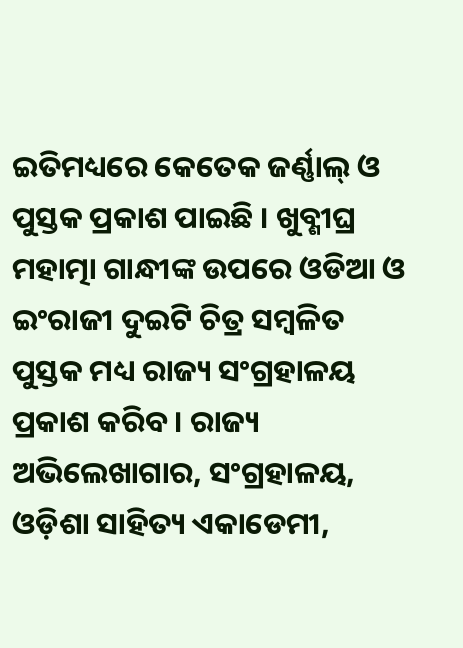ଇତିମଧ୍ୟରେ କେତେକ ଜର୍ଣ୍ଣାଲ୍ ଓ ପୁସ୍ତକ ପ୍ରକାଶ ପାଇଛି । ଖୁବ୍ଶୀଘ୍ର ମହାତ୍ମା ଗାନ୍ଧୀଙ୍କ ଉପରେ ଓଡିଆ ଓ ଇଂରାଜୀ ଦୁଇଟି ଚିତ୍ର ସମ୍ବଳିତ ପୁସ୍ତକ ମଧ୍ୟ ରାଜ୍ୟ ସଂଗ୍ରହାଳୟ ପ୍ରକାଶ କରିବ । ରାଜ୍ୟ ଅଭିଲେଖାଗାର, ସଂଗ୍ରହାଳୟ, ଓଡ଼ିଶା ସାହିତ୍ୟ ଏକାଡେମୀ,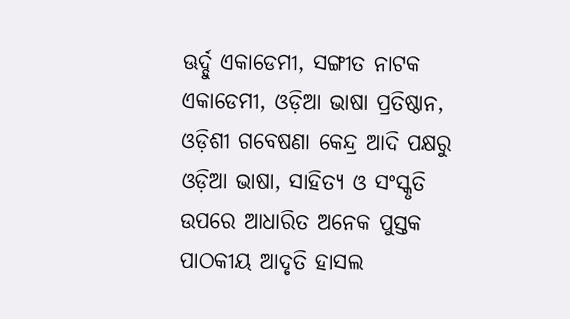ଊର୍ଦ୍ଦୁ ଏକାଡେମୀ, ସଙ୍ଗୀତ ନାଟକ ଏକାଡେମୀ, ଓଡ଼ିଆ ଭାଷା ପ୍ରତିଷ୍ଠାନ, ଓଡ଼ିଶୀ ଗବେଷଣା କେନ୍ଦ୍ର ଆଦି ପକ୍ଷରୁ ଓଡ଼ିଆ ଭାଷା, ସାହିତ୍ୟ ଓ ସଂସ୍କୃତି ଉପରେ ଆଧାରିତ ଅନେକ ପୁସ୍ତକ ପାଠକୀୟ ଆଦୃତି ହାସଲ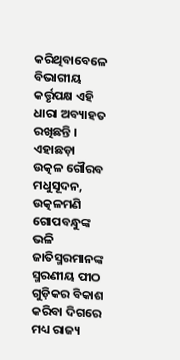କରିଥିବାବେଳେ ବିଭାଗୀୟ କର୍ତ୍ତୃପକ୍ଷ ଏହି ଧାରା ଅବ୍ୟାହତ ରଖିଛନ୍ତି ।
ଏହାଛଡ଼ା ଉତ୍କଳ ଗୌରବ ମଧୁସୂଦନ, ଉତ୍କଳମଣି ଗୋପବନ୍ଧୁଙ୍କ ଭଳି ଜାତିସ୍ମରମାନଙ୍କ ସ୍ମରଣୀୟ ପୀଠ ଗୁଡ଼ିକର ବିକାଶ କରିବା ଦିଗରେ ମଧ୍ୟ ରାଜ୍ୟ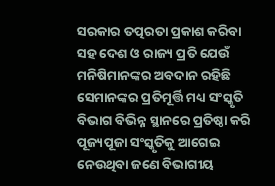ସରକାର ତତ୍ପରତା ପ୍ରକାଶ କରିବା ସହ ଦେଶ ଓ ରାଜ୍ୟ ପ୍ରତି ଯେଉଁ ମନିଷିମାନଙ୍କର ଅବଦାନ ରହିଛି ସେମାନଙ୍କର ପ୍ରତିମୂର୍ତ୍ତି ମଧ୍ୟ ସଂସ୍କୃତି ବିଭାଗ ବିଭିନ୍ନ ସ୍ଥାନରେ ପ୍ରତିଷ୍ଠା କରି ପୂଜ୍ୟପୂଜା ସଂସ୍କୃତିକୁ ଆଗେଇ ନେଉଥିବା ଜଣେ ବିଭାଗୀୟ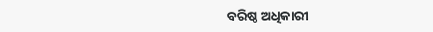ବରିଷ୍ଠ ଅଧିକାରୀ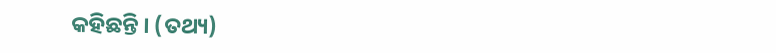କହିଛନ୍ତି । (ତଥ୍ୟ)